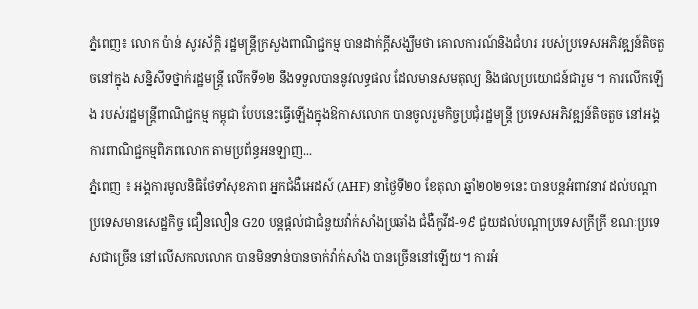ភ្នំពេញ៖ លោក ប៉ាន់ សូរស័ក្ដិ រដ្ឋមន្ត្រីក្រសួងពាណិជ្ជកម្ម បានដាក់ក្ដីសង្ឃឹមថា គោលការណ៍និងជំហរ របស់ប្រទេសអភិវឌ្ឍន៍តិចតួចនៅក្នុង សន្និសីទថ្នាក់រដ្ឋមន្ត្រី លើកទី១២ នឹងទទួលបាននូវលទ្ធផល ដែលមានសមតុល្យ និងផលប្រយោជន៍ជារួម ។ ការលើកឡើង របស់រដ្ឋមន្រ្តីពាណិជ្ជកម្ម កម្ពុជា បែបនេះធ្វើឡើងក្នុងឱកាសលោក បានចូលរួមកិច្ចប្រជុំរដ្ឋមន្ត្រី ប្រទេសអភិវឌ្ឍន៍តិចតួច នៅអង្គការពាណិជ្ជកម្មពិភពលោក តាមប្រព័ន្ធអនឡាញ...
ភ្នំពេញ ៖ អង្គការមូលនិធិថែទាំសុខភាព អ្នកជំងឺអេដស៍ (AHF) នាថ្ងៃទី២០ ខែតុលា ឆ្នាំ២០២១នេះ បានបន្តអំពាវនាវ ដល់បណ្តាប្រទេសមានសេដ្ឋកិច្ច ជឿនលឿន G20 បន្តផ្តល់ជាជំនួយវ៉ាក់សាំងប្រឆាំង ជំងឺកូវីដ-១៩ ជួយដល់បណ្តាប្រទេសក្រីក្រី ខណៈប្រទេសជាច្រើន នៅលើសកលលោក បានមិនទាន់បានចាក់វ៉ាក់សាំង បានច្រើននៅឡើយ។ ការអំ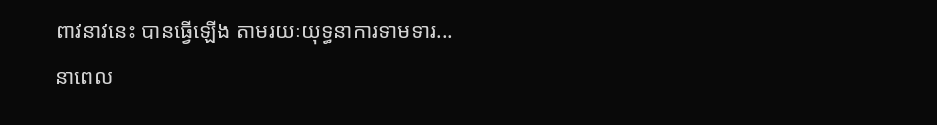ពាវនាវនេះ បានធ្វើឡើង តាមរយៈយុទ្ធនាការទាមទារ...
នាពេល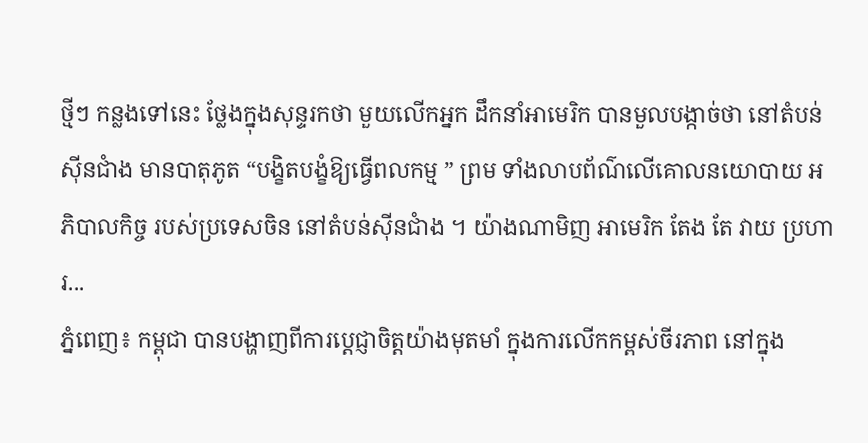ថ្មីៗ កន្លងទៅនេះ ថ្លែងក្នុងសុន្ទរកថា មួយលើកអ្នក ដឹកនាំអាមេរិក បានមួលបង្កាច់ថា នៅតំបន់ស៊ីនជាំង មានបាតុភូត “បង្ខិតបង្ខំឱ្យធ្វើពលកម្ម ” ព្រម ទាំងលាបព័ណ៌លើគោលនយោបាយ អភិបាលកិច្ច របស់ប្រទេសចិន នៅតំបន់ស៊ីនជាំង ។ យ៉ាងណាមិញ អាមេរិក តែង តែ វាយ ប្រហារ...
ភ្នំពេញ៖ កម្ពុជា បានបង្ហាញពីការប្តេជ្ញាចិត្តយ៉ាងមុតមាំ ក្នុងការលើកកម្ពស់ចីរភាព នៅក្នុង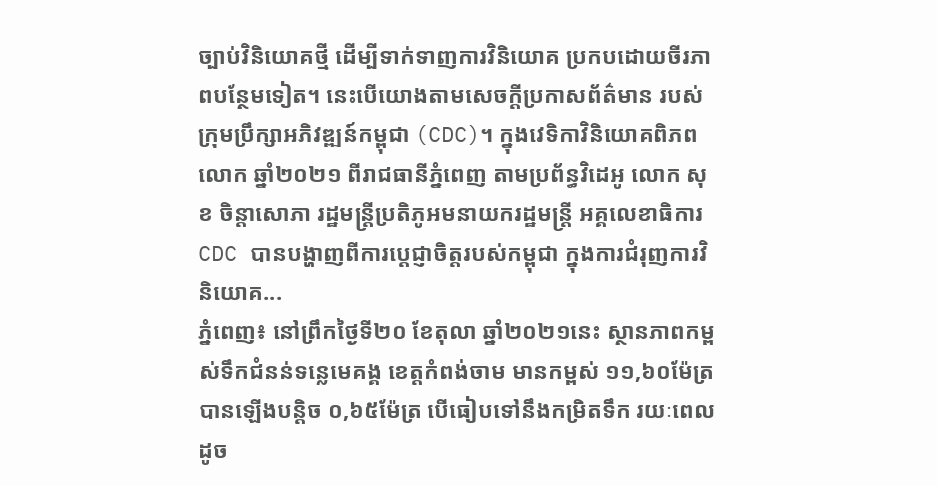ច្បាប់វិនិយោគថ្មី ដើម្បីទាក់ទាញការវិនិយោគ ប្រកបដោយចីរភាពបន្ថែមទៀត។ នេះបើយោងតាមសេចក្ដីប្រកាសព័ត៌មាន របស់ក្រុមប្រឹក្សាអភិវឌ្ឍន៍កម្ពុជា (CDC)។ ក្នុងវេទិកាវិនិយោគពិភពលោក ឆ្នាំ២០២១ ពីរាជធានីភ្នំពេញ តាមប្រព័ន្ធវិដេអូ លោក សុខ ចិន្តាសោភា រដ្ឋមន្ត្រីប្រតិភូអមនាយករដ្ឋមន្ត្រី អគ្គលេខាធិការ CDC បានបង្ហាញពីការប្ដេជ្ញាចិត្តរបស់កម្ពុជា ក្នុងការជំរុញការវិនិយោគ...
ភ្នំពេញ៖ នៅព្រឹកថ្ងៃទី២០ ខែតុលា ឆ្នាំ២០២១នេះ ស្ថានភាពកម្ពស់ទឹកជំនន់ទន្លេមេគង្គ ខេត្តកំពង់ចាម មានកម្ពស់ ១១,៦០ម៉ែត្រ បានឡើងបន្តិច ០,៦៥ម៉ែត្រ បើធៀបទៅនឹងកម្រិតទឹក រយៈពេលដូច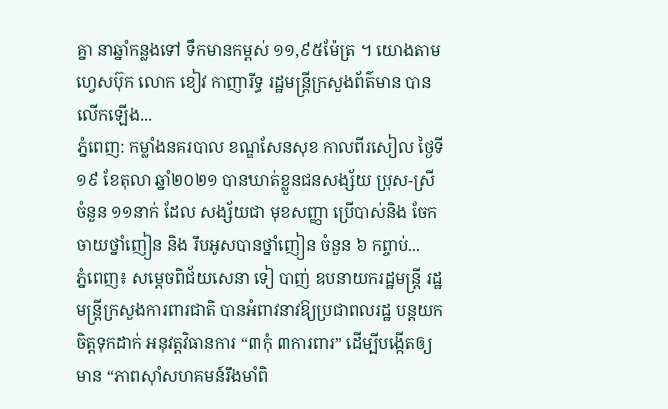គ្នា នាឆ្នាំកន្លងទៅ ទឹកមានកម្ពស់ ១១,៩៥ម៉ែត្រ ។ យោងតាមហ្វេសប៊ុក លោក ខៀវ កាញារីទ្ធ រដ្ឋមន្ត្រីក្រសួងព័ត៌មាន បានលើកឡើង...
ភ្នំពេញ: កម្លាំងនគរបាល ខណ្ឌសែនសុខ កាលពីរសៀល ថ្ងៃទី ១៩ ខែតុលា ឆ្នាំ២០២១ បានឃាត់ខ្លួនជនសង្ស័យ ប្រុស-ស្រី ចំនួន ១១នាក់ ដែល សង្ស័យជា មុខសញ្ញា ប្រើបាស់និង ចែកចាយថ្នាំញៀន និង រឹបអូសបានថ្នាំញៀន ចំនួន ៦ កព្ចាប់...
ភ្នំពេញ៖ សម្ដេចពិជ័យសេនា ទៀ បាញ់ ឧបនាយករដ្ឋមន្រ្តី រដ្ឋមន្រ្តីក្រសួងការពារជាតិ បានអំពាវនាវឱ្យប្រជាពលរដ្ឋ បន្តយកចិត្តទុកដាក់ អនុវត្តវិធានការ “៣កុំ ៣ការពារ” ដើម្បីបង្កើតឲ្យមាន “ភាពស៊ាំសហគមន៍រឹងមាំពិ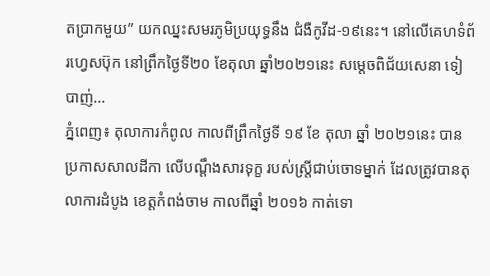តប្រាកមួយ” យកឈ្នះសមរភូមិប្រយុទ្ធនឹង ជំងឺកូវីដ-១៩នេះ។ នៅលើគេហទំព័រហ្វេសប៊ុក នៅព្រឹកថ្ងៃទី២០ ខែតុលា ឆ្នាំ២០២១នេះ សម្ដេចពិជ័យសេនា ទៀ បាញ់...
ភ្នំពេញ៖ តុលាការកំពូល កាលពីព្រឹកថ្ងៃទី ១៩ ខែ តុលា ឆ្នាំ ២០២១នេះ បានប្រកាសសាលដីកា លើបណ្តឹងសារទុក្ខ របស់ស្រ្តីជាប់ចោទម្នាក់ ដែលត្រូវបានតុលាការដំបូង ខេត្តកំពង់ចាម កាលពីឆ្នាំ ២០១៦ កាត់ទោ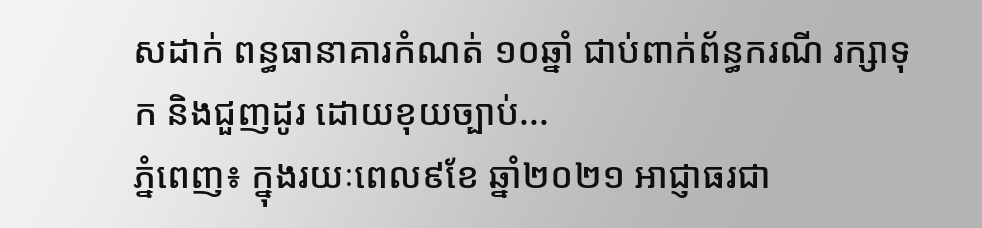សដាក់ ពន្ធធានាគារកំណត់ ១០ឆ្នាំ ជាប់ពាក់ព័ន្ធករណី រក្សាទុក និងជួញដូរ ដោយខុយច្បាប់...
ភ្នំពេញ៖ ក្នុងរយៈពេល៩ខែ ឆ្នាំ២០២១ អាជ្ញាធរជា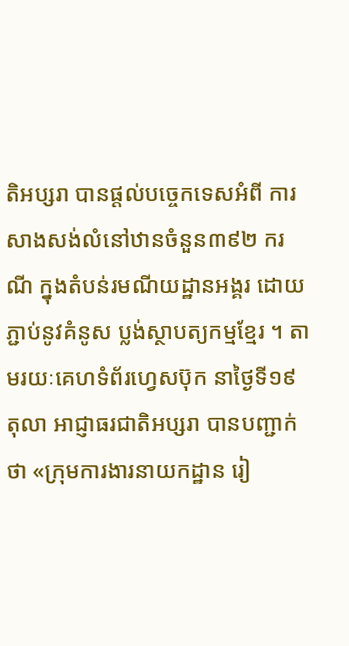តិអប្សរា បានផ្តល់បច្ចេកទេសអំពី ការសាងសង់លំនៅឋានចំនួន៣៩២ ករណី ក្នុងតំបន់រមណីយដ្ឋានអង្គរ ដោយភ្ជាប់នូវគំនូស ប្លង់ស្ថាបត្យកម្មខ្មែរ ។ តាមរយៈគេហទំព័រហ្វេសប៊ុក នាថ្ងៃទី១៩ តុលា អាជ្ញាធរជាតិអប្សរា បានបញ្ជាក់ថា «ក្រុមការងារនាយកដ្ឋាន រៀ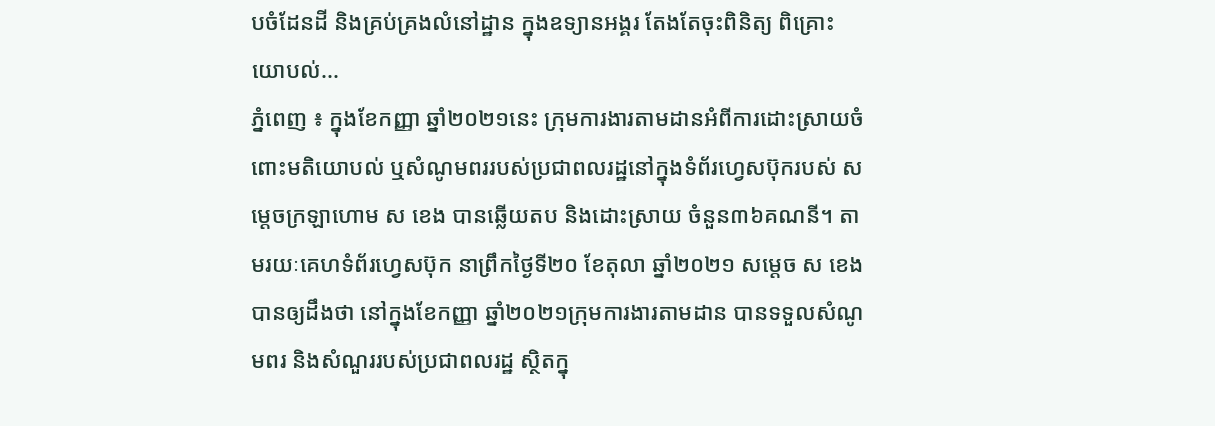បចំដែនដី និងគ្រប់គ្រងលំនៅដ្ឋាន ក្នុងឧទ្យានអង្គរ តែងតែចុះពិនិត្យ ពិគ្រោះយោបល់...
ភ្នំពេញ ៖ ក្នុងខែកញ្ញា ឆ្នាំ២០២១នេះ ក្រុមការងារតាមដានអំពីការដោះស្រាយចំពោះមតិយោបល់ ឬសំណូមពររបស់ប្រជាពលរដ្ឋនៅក្នុងទំព័រហ្វេសប៊ុករបស់ សម្ដេចក្រឡាហោម ស ខេង បានឆ្លើយតប និងដោះស្រាយ ចំនួន៣៦គណនី។ តាមរយៈគេហទំព័រហ្វេសប៊ុក នាព្រឹកថ្ងៃទី២០ ខែតុលា ឆ្នាំ២០២១ សម្ដេច ស ខេង បានឲ្យដឹងថា នៅក្នុងខែកញ្ញា ឆ្នាំ២០២១ក្រុមការងារតាមដាន បានទទួលសំណូមពរ និងសំណួររបស់ប្រជាពលរដ្ឋ ស្ថិតក្នុ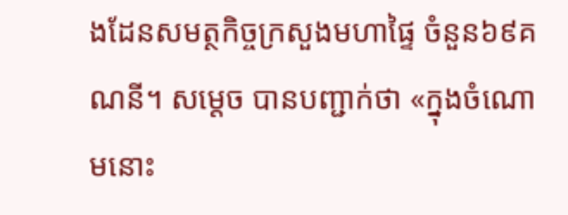ងដែនសមត្ថកិច្ចក្រសួងមហាផ្ទៃ ចំនួន៦៩គណនី។ សម្ដេច បានបញ្ជាក់ថា «ក្នុងចំណោមនោះ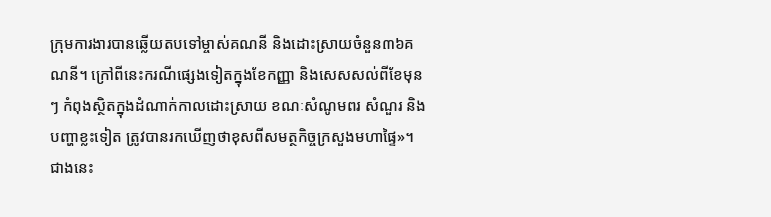ក្រុមការងារបានឆ្លើយតបទៅម្ចាស់គណនី និងដោះស្រាយចំនួន៣៦គណនី។ ក្រៅពីនេះករណីផ្សេងទៀតក្នុងខែកញ្ញា និងសេសសល់ពីខែមុនៗ កំពុងស្ថិតក្នុងដំណាក់កាលដោះស្រាយ ខណៈសំណូមពរ សំណួរ និងបញ្ហាខ្លះទៀត ត្រូវបានរកឃើញថាខុសពីសមត្ថកិច្ចក្រសួងមហាផ្ទៃ»។ ជាងនេះ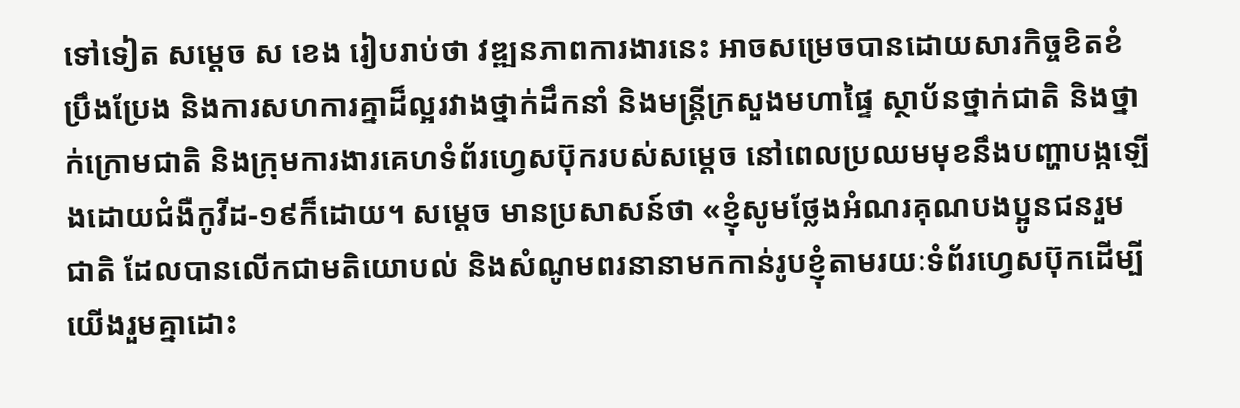ទៅទៀត សម្ដេច ស ខេង រៀបរាប់ថា វឌ្ឍនភាពការងារនេះ អាចសម្រេចបានដោយសារកិច្ចខិតខំប្រឹងប្រែង និងការសហការគ្នាដ៏ល្អរវាងថ្នាក់ដឹកនាំ និងមន្ត្រីក្រសួងមហាផ្ទៃ ស្ថាប័នថ្នាក់ជាតិ និងថ្នាក់ក្រោមជាតិ និងក្រុមការងារគេហទំព័រហ្វេសប៊ុករបស់សម្ដេច នៅពេលប្រឈមមុខនឹងបញ្ហាបង្កឡើងដោយជំងឺកូវីដ-១៩ក៏ដោយ។ សម្ដេច មានប្រសាសន៍ថា «ខ្ញុំសូមថ្លែងអំណរគុណបងប្អូនជនរួមជាតិ ដែលបានលើកជាមតិយោបល់ និងសំណូមពរនានាមកកាន់រូបខ្ញុំតាមរយៈទំព័រហ្វេសប៊ុកដើម្បីយើងរួមគ្នាដោះ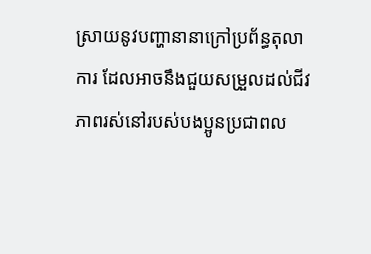ស្រាយនូវបញ្ហានានាក្រៅប្រព័ន្ធតុលាការ ដែលអាចនឹងជួយសម្រួលដល់ជីវភាពរស់នៅរបស់បងប្អូនប្រជាពល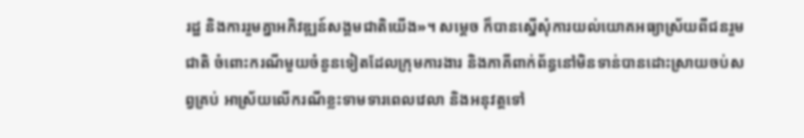រដ្ឋ និងការរួមគ្នាអភិវឌ្ឍន៍សង្គមជាតិយើង»។ សម្ដេច ក៏បានស្នើសុំការយល់យោគអធ្យាស្រ័យពីជនរួមជាតិ ចំពោះករណីមួយចំនួនទៀតដែលក្រុមការងារ និងភាគីពាក់ព័ន្ធនៅមិនទាន់បានដោះស្រាយចប់សព្វគ្រប់ អាស្រ័យលើករណីខ្លះទាមទារពេលវេលា និងអនុវត្តទៅ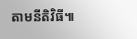តាមនីតិវិធី៕